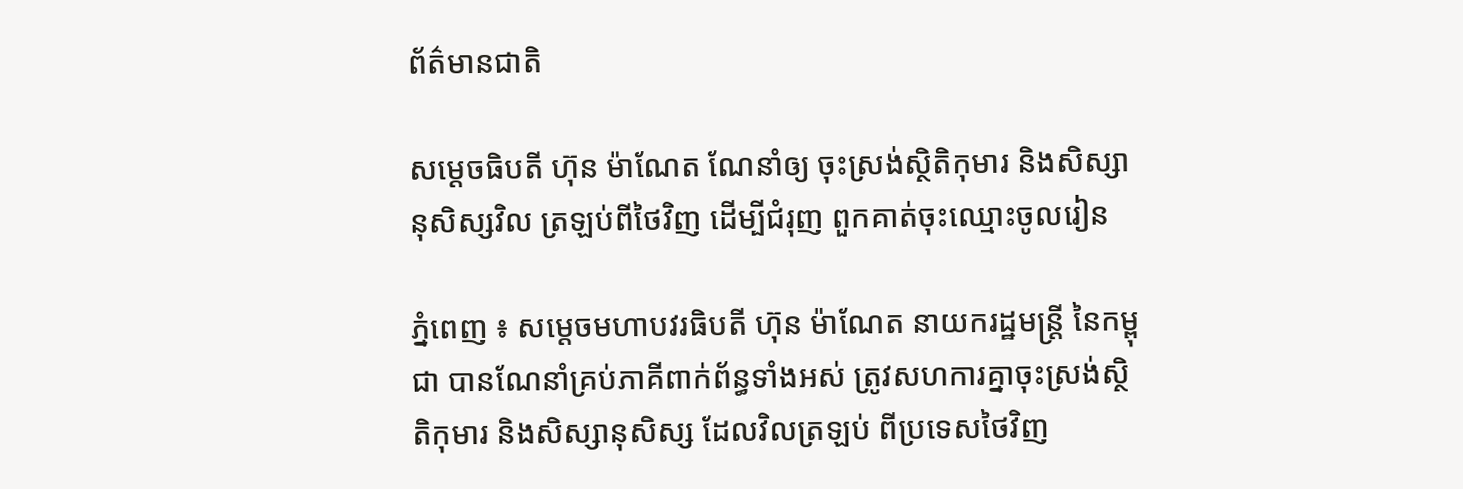ព័ត៌មានជាតិ

សម្ដេចធិបតី ហ៊ុន ម៉ាណែត ណែនាំឲ្យ ចុះស្រង់ស្ថិតិកុមារ និងសិស្សានុសិស្សវិល ត្រឡប់ពីថៃវិញ ដើម្បីជំរុញ ពួកគាត់ចុះឈ្មោះចូលរៀន

ភ្នំពេញ ៖ សម្តេចមហាបវរធិបតី ហ៊ុន ម៉ាណែត នាយករដ្ឋមន្ត្រី នៃកម្ពុជា បានណែនាំគ្រប់ភាគីពាក់ព័ន្ធទាំងអស់ ត្រូវសហការគ្នាចុះស្រង់ស្ថិតិកុមារ និងសិស្សានុសិស្ស ដែលវិលត្រឡប់ ពីប្រទេសថៃវិញ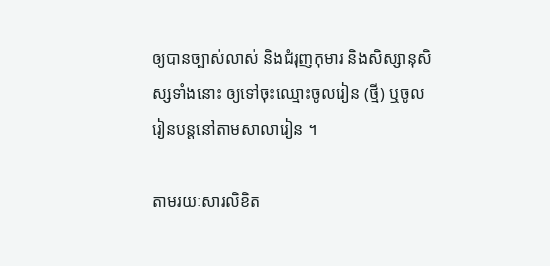ឲ្យបានច្បាស់លាស់ និងជំរុញកុមារ និងសិស្សានុសិស្សទាំងនោះ ឲ្យទៅចុះឈ្មោះចូលរៀន (ថ្មី) ឬចូលរៀនបន្តនៅតាមសាលារៀន ។

តាមរយៈសារលិខិត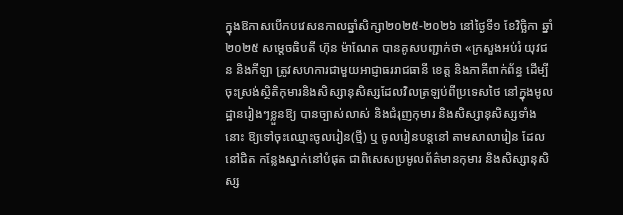ក្នុងឱកាសបើកបវេសនកាលឆ្នាំសិក្សា២០២៥-២០២៦ នៅថ្ងៃទី១ ខែវិច្ឆិកា ឆ្នាំ២០២៥ សម្តេចធិបតី ហ៊ុន ម៉ាណែត បានគូសបញ្ជាក់ថា «ក្រសួងអប់រំ យុវជន និងកីឡា ត្រូវសហការជាមួយអាជ្ញាធររាជធានី ខេត្ត និងភាគីពាក់ព័ន្ធ ដើម្បី ចុះស្រង់ស្ថិតិកុមារនិងសិស្សានុសិស្សដែលវិលត្រឡប់ពីប្រទេសថៃ នៅក្នុងមូលដ្ឋានរៀងៗខ្លួនឱ្យ បានច្បាស់លាស់ និងជំរុញកុមារ និងសិស្សានុសិស្សទាំងនោះ ឱ្យទៅចុះឈ្មោះចូលរៀន(ថ្មី) ឬ ចូលរៀនបន្តនៅ តាមសាលារៀន ដែលនៅជិត កន្លែងស្នាក់នៅបំផុត ជាពិសេសប្រមូលព័ត៌មានកុមារ និងសិស្សានុសិស្ស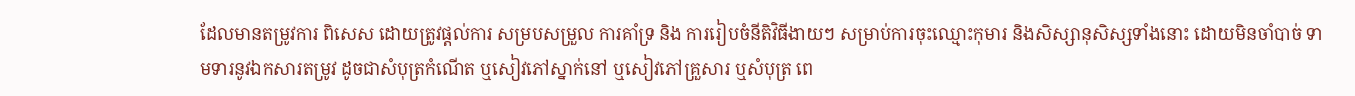ដែលមានតម្រូវការ ពិសេស ដោយត្រូវផ្តល់ការ សម្របសម្រួល ការគាំទ្រ និង ការរៀបចំនីតិវិធីងាយៗ សម្រាប់ការចុះឈ្មោះកុមារ និងសិស្សានុសិស្សទាំងនោះ ដោយមិនចាំបាច់ ទាមទារនូវឯកសារតម្រូវ ដូចជាសំបុត្រកំណើត ឬសៀវភៅស្នាក់នៅ ឬសៀវភៅគ្រួសារ ឬសំបុត្រ ពេ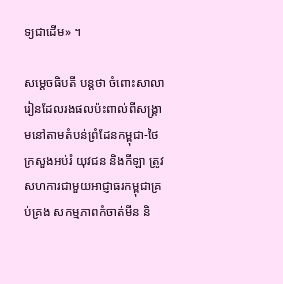ទ្យជាដើម» ។

សម្ដេចធិបតី បន្ដថា ចំពោះសាលារៀនដែលរងផលប៉ះពាល់ពីសង្គ្រាមនៅតាមតំបន់ព្រំដែនកម្ពុជា-ថៃ ក្រសួងអប់រំ យុវជន និងកីឡា ត្រូវសហការជាមួយអាជ្ញាធរកម្ពុជាគ្រប់គ្រង សកម្មភាពកំចាត់មីន និ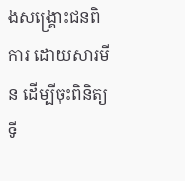ងសង្គ្រោះជនពិការ ដោយសារមីន ដើម្បីចុះពិនិត្យទី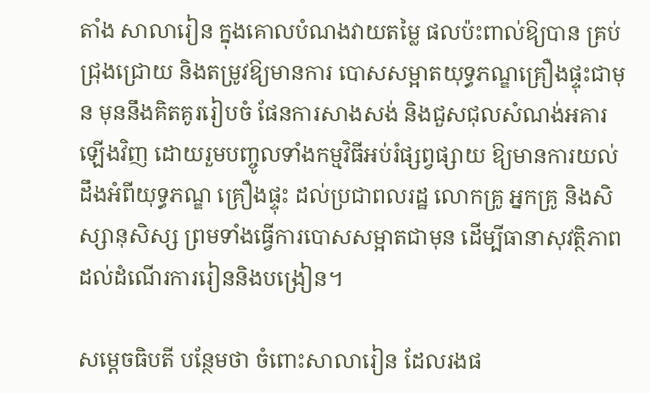តាំង សាលារៀន ក្នុងគោលបំណងវាយតម្លៃ ផលប៉ះពាល់ឱ្យបាន គ្រប់ជ្រុងជ្រោយ និងតម្រូវឱ្យមានការ បោសសម្អាតយុទ្ធភណ្ឌគ្រឿងផ្ទុះជាមុន មុននឹងគិតគូររៀបចំ ផែនការសាងសង់ និងជួសជុលសំណង់អគារឡើងវិញ ដោយរួមបញ្ចូលទាំងកម្មវិធីអប់រំផ្សព្វផ្សាយ ឱ្យមានការយល់ដឹងអំពីយុទ្ធភណ្ឌ គ្រឿងផ្ទុះ ដល់ប្រជាពលរដ្ឋ លោកគ្រូ អ្នកគ្រូ និងសិស្សានុសិស្ស ព្រមទាំងធ្វើការបោសសម្អាតជាមុន ដើម្បីធានាសុវត្ថិភាព ដល់ដំណើរការរៀននិងបង្រៀន។

សម្ដេចធិបតី បន្ថែមថា ចំពោះសាលារៀន ដែលរងផ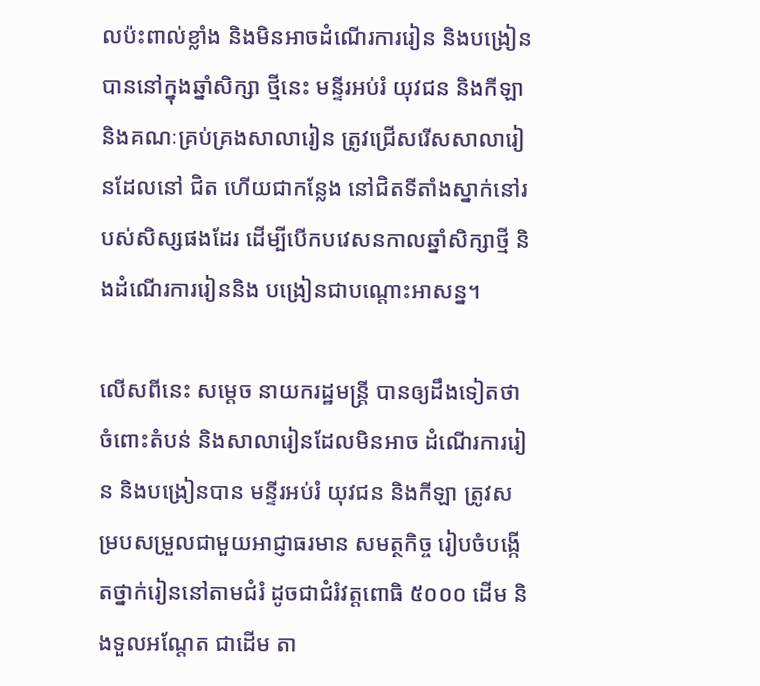លប៉ះពាល់ខ្លាំង និងមិនអាចដំណើរការរៀន និងបង្រៀន បាននៅក្នុងឆ្នាំសិក្សា ថ្មីនេះ មន្ទីរអប់រំ យុវជន និងកីឡា និងគណៈគ្រប់គ្រងសាលារៀន ត្រូវជ្រើសរើសសាលារៀនដែលនៅ ជិត ហើយជាកន្លែង នៅជិតទីតាំងស្នាក់នៅរបស់សិស្សផងដែរ ដើម្បីបើកបវេសនកាលឆ្នាំសិក្សាថ្មី និងដំណើរការរៀននិង បង្រៀនជាបណ្តោះអាសន្ន។

លើសពីនេះ សម្ដេច នាយករដ្ឋមន្ដ្រី បានឲ្យដឹងទៀតថា ចំពោះតំបន់ និងសាលារៀនដែលមិនអាច ដំណើរការរៀន និងបង្រៀនបាន មន្ទីរអប់រំ យុវជន និងកីឡា ត្រូវសម្របសម្រួលជាមួយអាជ្ញាធរមាន សមត្ថកិច្ច រៀបចំបង្កើតថ្នាក់រៀននៅតាមជំរំ ដូចជាជំរំវត្តពោធិ ៥០០០ ដើម និងទួលអណ្តែត ជាដើម តា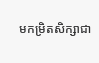មកម្រិតសិក្សាជា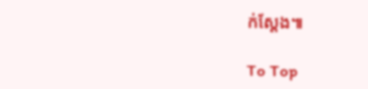ក់ស្តែង៕

To Top